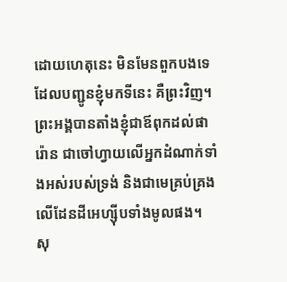ដោយហេតុនេះ មិនមែនពួកបងទេ ដែលបញ្ជូនខ្ញុំមកទីនេះ គឺព្រះវិញ។ ព្រះអង្គបានតាំងខ្ញុំជាឪពុកដល់ផារ៉ោន ជាចៅហ្វាយលើអ្នកដំណាក់ទាំងអស់របស់ទ្រង់ និងជាមេគ្រប់គ្រងលើដែនដីអេហ្ស៊ីបទាំងមូលផង។
សុ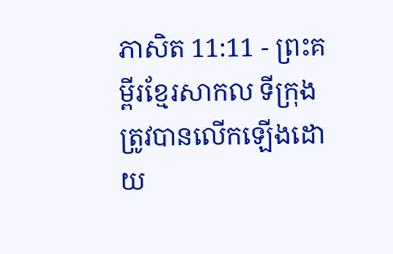ភាសិត 11:11 - ព្រះគម្ពីរខ្មែរសាកល ទីក្រុងត្រូវបានលើកឡើងដោយ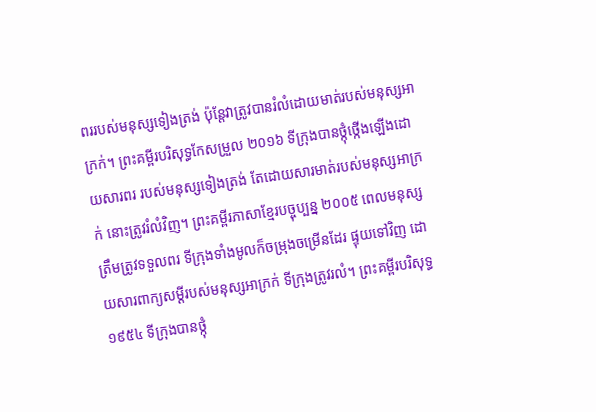ពររបស់មនុស្សទៀងត្រង់ ប៉ុន្តែវាត្រូវបានរំលំដោយមាត់របស់មនុស្សអាក្រក់។ ព្រះគម្ពីរបរិសុទ្ធកែសម្រួល ២០១៦ ទីក្រុងបានថ្កុំថ្កើងឡើងដោយសារពរ របស់មនុស្សទៀងត្រង់ តែដោយសារមាត់របស់មនុស្សអាក្រក់ នោះត្រូវរំលំវិញ។ ព្រះគម្ពីរភាសាខ្មែរបច្ចុប្បន្ន ២០០៥ ពេលមនុស្សត្រឹមត្រូវទទួលពរ ទីក្រុងទាំងមូលក៏ចម្រុងចម្រើនដែរ ផ្ទុយទៅវិញ ដោយសារពាក្យសម្ដីរបស់មនុស្សអាក្រក់ ទីក្រុងត្រូវរលំ។ ព្រះគម្ពីរបរិសុទ្ធ ១៩៥៤ ទីក្រុងបានថ្កុំ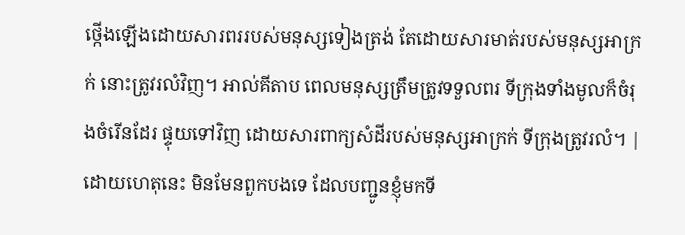ថ្កើងឡើងដោយសារពររបស់មនុស្សទៀងត្រង់ តែដោយសារមាត់របស់មនុស្សអាក្រក់ នោះត្រូវរលំវិញ។ អាល់គីតាប ពេលមនុស្សត្រឹមត្រូវទទួលពរ ទីក្រុងទាំងមូលក៏ចំរុងចំរើនដែរ ផ្ទុយទៅវិញ ដោយសារពាក្យសំដីរបស់មនុស្សអាក្រក់ ទីក្រុងត្រូវរលំ។ |
ដោយហេតុនេះ មិនមែនពួកបងទេ ដែលបញ្ជូនខ្ញុំមកទី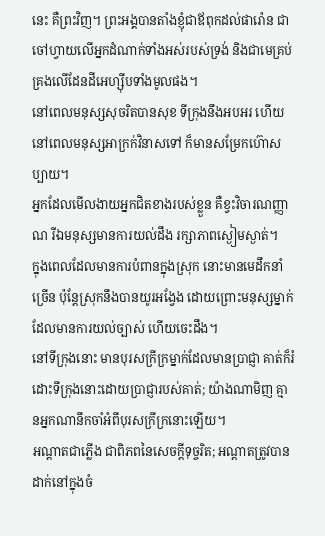នេះ គឺព្រះវិញ។ ព្រះអង្គបានតាំងខ្ញុំជាឪពុកដល់ផារ៉ោន ជាចៅហ្វាយលើអ្នកដំណាក់ទាំងអស់របស់ទ្រង់ និងជាមេគ្រប់គ្រងលើដែនដីអេហ្ស៊ីបទាំងមូលផង។
នៅពេលមនុស្សសុចរិតបានសុខ ទីក្រុងនឹងអបអរ ហើយនៅពេលមនុស្សអាក្រក់វិនាសទៅ ក៏មានសម្រែកហ៊ោសប្បាយ។
អ្នកដែលមើលងាយអ្នកជិតខាងរបស់ខ្លួន គឺខ្វះវិចារណញ្ញាណ រីឯមនុស្សមានការយល់ដឹង រក្សាភាពស្ងៀមស្ងាត់។
ក្នុងពេលដែលមានការបំពានក្នុងស្រុក នោះមានមេដឹកនាំច្រើន ប៉ុន្តែស្រុកនឹងបានយូរអង្វែង ដោយព្រោះមនុស្សម្នាក់ដែលមានការយល់ច្បាស់ ហើយចេះដឹង។
នៅទីក្រុងនោះ មានបុរសក្រីក្រម្នាក់ដែលមានប្រាជ្ញា គាត់ក៏រំដោះទីក្រុងនោះដោយប្រាជ្ញារបស់គាត់; យ៉ាងណាមិញ គ្មានអ្នកណានឹកចាំអំពីបុរសក្រីក្រនោះឡើយ។
អណ្ដាតជាភ្លើង ជាពិភពនៃសេចក្ដីទុច្ចរិត; អណ្ដាតត្រូវបានដាក់នៅក្នុងចំ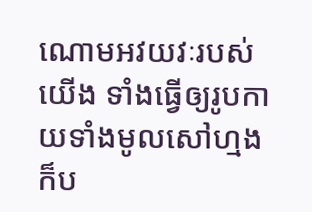ណោមអវយវៈរបស់យើង ទាំងធ្វើឲ្យរូបកាយទាំងមូលសៅហ្មង ក៏ប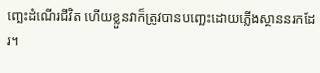ញ្ឆេះដំណើរជីវិត ហើយខ្លួនវាក៏ត្រូវបានបញ្ឆេះដោយភ្លើងស្ថាននរកដែរ។